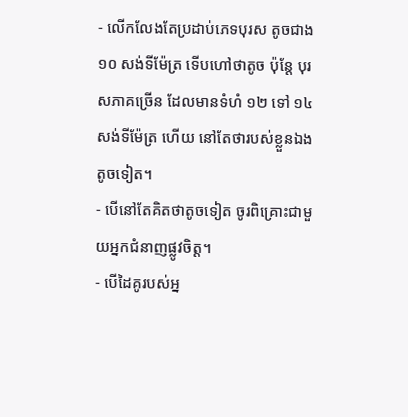- លើកលែងតែប្រដាប់ភេទបុរស តូចជាង ១០ សង់ទីម៉ែត្រ ទើបហៅថាតូច ប៉ុន្តែ បុរសភាគច្រើន ដែលមានទំហំ ១២ ទៅ ១៤ សង់ទីម៉ែត្រ ហើយ នៅតែថារបស់ខ្លួនឯងតូចទៀត។
- បើនៅតែគិតថាតូចទៀត ចូរពិគ្រោះជាមួយអ្នកជំនាញផ្លូវចិត្ត។
- បើដៃគូរបស់អ្ន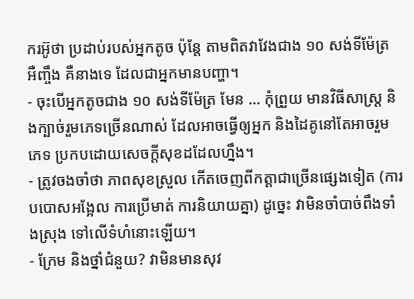ករអ៊ូថា ប្រដាប់របស់អ្នកតូច ប៉ុន្តែ តាមពិតវាវែងជាង ១០ សង់ទីម៉ែត្រ អឺញ្ចឹង គឺនាងទេ ដែលជាអ្នកមានបញ្ហា។
- ចុះបើអ្នកតូចជាង ១០ សង់ទីម៉ែត្រ មែន ... កុំព្រួយ មានវិធីសាស្ត្រ និងក្បាច់រួមភេទច្រើនណាស់ ដែលអាចធ្វើឲ្យអ្នក និងដៃគូនៅតែអាចរួមភេទ ប្រកបដោយសេចក្តីសុខដដែលហ្នឹង។
- ត្រូវចងចាំថា ភាពសុខស្រួល កើតចេញពីកត្តាជាច្រើនផ្សេងទៀត (ការបបោសអង្អែល ការប្រើមាត់ ការនិយាយគ្នា) ដូច្នេះ វាមិនចាំបាច់ពឹងទាំងស្រុង ទៅលើទំហំនោះឡើយ។
- ក្រែម និងថ្នាំជំនួយ? វាមិនមានសុវ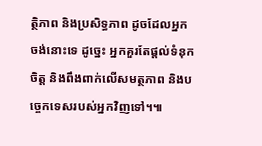ត្ថិភាព និងប្រសិទ្ធភាព ដូចដែលអ្នកចង់នោះទេ ដូច្នេះ អ្នកគួរតែផ្តល់ទំនុកចិត្ត និងពឹងពាក់លើសមត្ថភាព និងបច្ចេកទេសរបស់អ្នកវិញទៅ។៕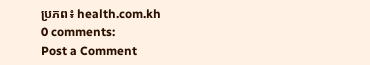ប្រភព៖ health.com.kh
0 comments:
Post a Comment